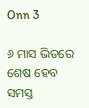Onn 3

୬ ମାସ ଭିତରେ ଶେଷ ହେବ ସମସ୍ତ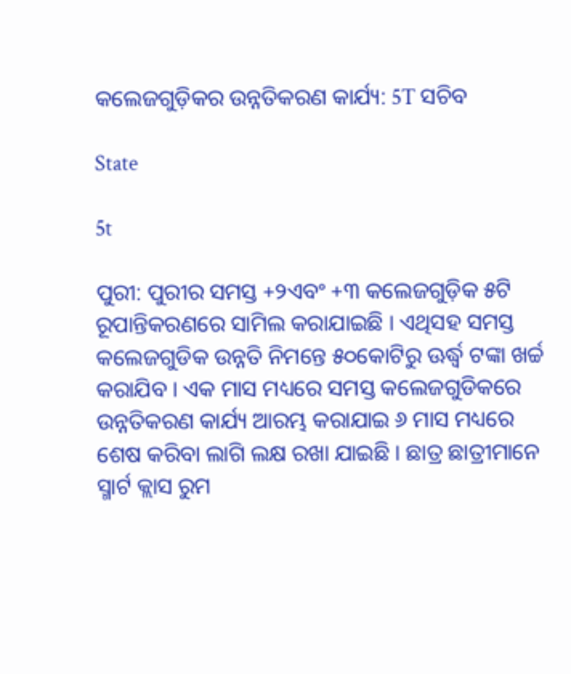କଲେଜଗୁଡ଼ିକର ଉନ୍ନତିକରଣ କାର୍ଯ୍ୟ: 5T ସଚିବ

State

5t

ପୁରୀ: ପୁରୀର ସମସ୍ତ +୨ଏବଂ +୩ କଲେଜଗୁଡ଼ିକ ୫ଟି ରୂପାନ୍ତିକରଣରେ ସାମିଲ କରାଯାଇଛି । ଏଥିସହ ସମସ୍ତ କଲେଜଗୁଡିକ ଉନ୍ନତି ନିମନ୍ତେ ୫୦କୋଟିରୁ ଊର୍ଦ୍ଧ୍ୱ ଟଙ୍କା ଖର୍ଚ୍ଚ କରାଯିବ । ଏକ ମାସ ମଧ୍ୟରେ ସମସ୍ତ କଲେଜଗୁଡିକରେ ଉନ୍ନତିକରଣ କାର୍ଯ୍ୟ ଆରମ୍ଭ କରାଯାଇ ୬ ମାସ ମଧ୍ୟରେ ଶେଷ କରିବା ଲାଗି ଲକ୍ଷ ରଖା ଯାଇଛି । ଛାତ୍ର ଛାତ୍ରୀମାନେ ସ୍ମାର୍ଟ କ୍ଲାସ ରୁମ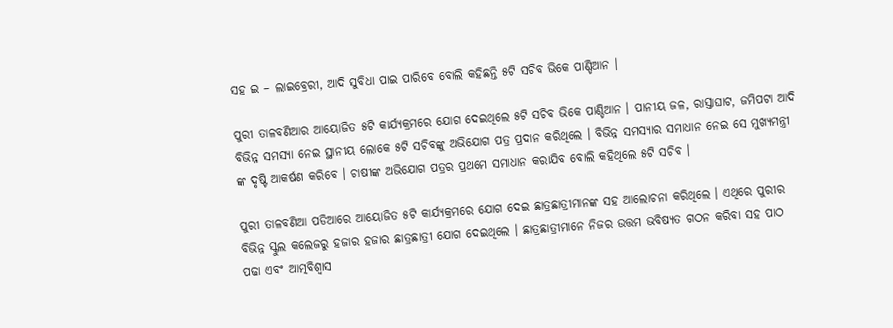ସହ ଇ – ଲାଇବ୍ରେରୀ, ଆଦି ସୁବିଧା ପାଇ ପାରିବେ ବୋଲି କହିଛନ୍ତି ୫ଟି ସଚିବ ଭିକେ ପାଣ୍ଡିଆନ ।

ପୁରୀ ତାଳବଣିଆର ଆୟୋଜିତ ୫ଟି କାର୍ଯ୍ୟକ୍ରମରେ ଯୋଗ ଦେଇଥିଲେ ୫ଟି ସଚିବ ଭିକେ ପାଣ୍ଡିଆନ । ପାନୀୟ ଜଳ, ରାସ୍ତାଘାଟ, ଜମିପଟା ଆଦି ବିଭିନ୍ନ ସମସ୍ୟା ନେଇ ସ୍ଥାନୀୟ ଲୋକେ ୫ଟି ସଚିବଙ୍କୁ ଅଭିଯୋଗ ପତ୍ର ପ୍ରଦାନ କରିଥିଲେ । ବିଭିନ୍ନ ସମସ୍ୟାର ସମାଧାନ ନେଇ ସେ ମୁଖ୍ୟମନ୍ତ୍ରୀ ଙ୍କ ଦୃଷ୍ଟି ଆକର୍ଷଣ କରିବେ । ଚାଷୀଙ୍କ ଅଭିଯୋଗ ପତ୍ରର ପ୍ରଥମେ ସମାଧାନ କରାଯିବ ବୋଲି କହିଥିଲେ ୫ଟି ସଚିବ ।

ପୁରୀ ତାଳବଣିଆ ପଡିଆରେ ଆୟୋଜିତ ୫ଟି କାର୍ଯ୍ୟକ୍ରମରେ ଯୋଗ ଦେଇ ଛାତ୍ରଛାତ୍ରୀମାନଙ୍କ ସହ ଆଲୋଚନା କରିଥିଲେ । ଏଥିରେ ପୁରୀର ବିଭିନ୍ନ ସ୍କୁଲ କଲେଜରୁ ହଜାର ହଜାର ଛାତ୍ରଛାତ୍ରୀ ଯୋଗ ଦେଇଥିଲେ । ଛାତ୍ରଛାତ୍ରୀମାନେ ନିଜର ଉତ୍ତମ ଭବିଷ୍ୟତ ଗଠନ କରିବା ସହ ପାଠ ପଢା ଏବଂ ଆତ୍ମବିଶ୍ୱାସ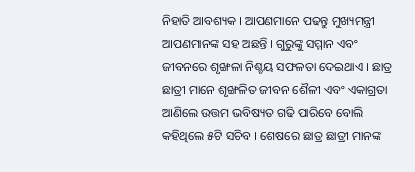ନିହାତି ଆବଶ୍ୟକ । ଆପଣମାନେ ପଢନ୍ତୁ ମୁଖ୍ୟମନ୍ତ୍ରୀ ଆପଣମାନଙ୍କ ସହ ଅଛନ୍ତି । ଗୁରୁଙ୍କୁ ସମ୍ମାନ ଏବଂ ଜୀବନରେ ଶୃଙ୍ଖଳା ନିଶ୍ଚୟ ସଫଳତା ଦେଇଥାଏ । ଛାତ୍ର ଛାତ୍ରୀ ମାନେ ଶୃଙ୍ଖଳିତ ଜୀବନ ଶୈଳୀ ଏବଂ ଏକାଗ୍ରତା ଆଣିଲେ ଉତ୍ତମ ଭବିଷ୍ୟତ ଗଢି ପାରିବେ ବୋଲି କହିଥିଲେ ୫ଟି ସଚିବ । ଶେଷରେ ଛାତ୍ର ଛାତ୍ରୀ ମାନଙ୍କ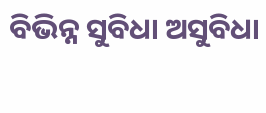ବିଭିନ୍ନ ସୁବିଧା ଅସୁବିଧା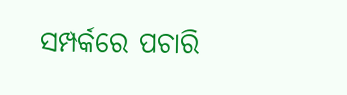ସମ୍ପର୍କରେ ପଚାରି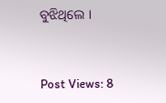ବୁଝିଥିଲେ ।


Post Views: 8